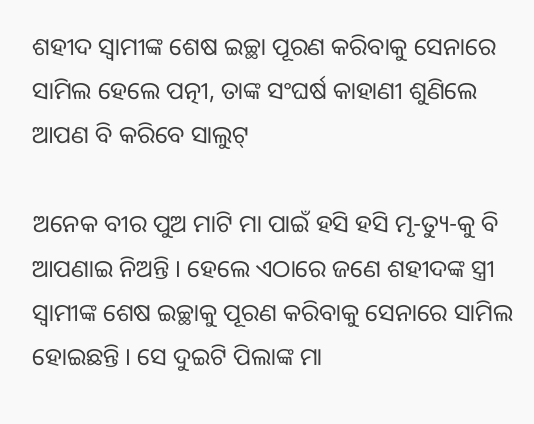ଶହୀଦ ସ୍ବାମୀଙ୍କ ଶେଷ ଇଚ୍ଛା ପୂରଣ କରିବାକୁ ସେନାରେ ସାମିଲ ହେଲେ ପତ୍ନୀ, ତାଙ୍କ ସଂଘର୍ଷ କାହାଣୀ ଶୁଣିଲେ ଆପଣ ବି କରିବେ ସାଲୁଟ୍

ଅନେକ ବୀର ପୁଅ ମାଟି ମା ପାଇଁ ହସି ହସି ମୃ-ତ୍ୟୁ-କୁ ବି ଆପଣାଇ ନିଅନ୍ତି । ହେଲେ ଏଠାରେ ଜଣେ ଶହୀଦଙ୍କ ସ୍ତ୍ରୀ ସ୍ବାମୀଙ୍କ ଶେଷ ଇଚ୍ଛାକୁ ପୂରଣ କରିବାକୁ ସେନାରେ ସାମିଲ ହୋଇଛନ୍ତି । ସେ ଦୁଇଟି ପିଲାଙ୍କ ମା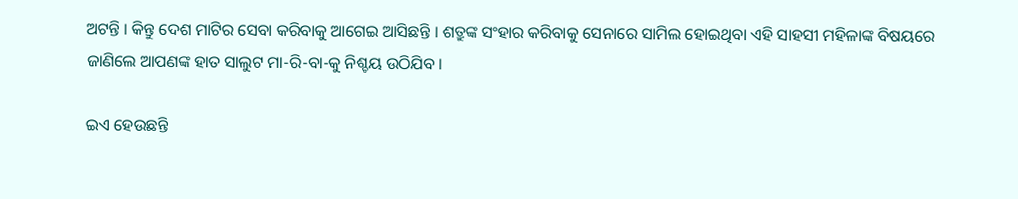ଅଟନ୍ତି । କିନ୍ତୁ ଦେଶ ମାଟିର ସେବା କରିବାକୁ ଆଗେଇ ଆସିଛନ୍ତି । ଶତ୍ରୁଙ୍କ ସଂହାର କରିବାକୁ ସେନାରେ ସାମିଲ ହୋଇଥିବା ଏହି ସାହସୀ ମହିଳାଙ୍କ ବିଷୟରେ ଜାଣିଲେ ଆପଣଙ୍କ ହାତ ସାଲୁଟ ମା-ରି-ବା-କୁ ନିଶ୍ଚୟ ଉଠିଯିବ ।

ଇଏ ହେଉଛନ୍ତି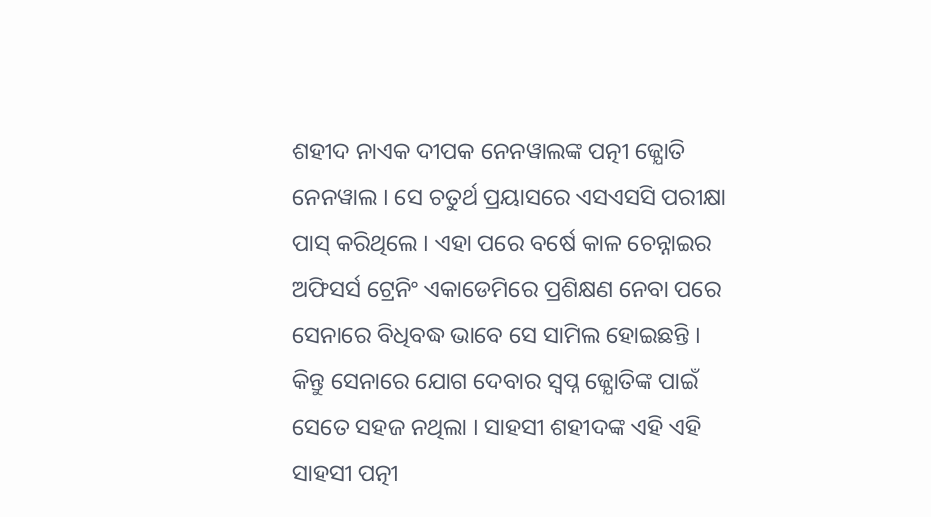ଶହୀଦ ନାଏକ ଦୀପକ ନେନୱାଲଙ୍କ ପତ୍ନୀ ଜ୍ଯୋତି ନେନୱାଲ । ସେ ଚତୁର୍ଥ ପ୍ରୟାସରେ ଏସଏସସି ପରୀକ୍ଷା ପାସ୍ କରିଥିଲେ । ଏହା ପରେ ବର୍ଷେ କାଳ ଚେନ୍ନାଇର ଅଫିସର୍ସ ଟ୍ରେନିଂ ଏକାଡେମିରେ ପ୍ରଶିକ୍ଷଣ ନେବା ପରେ ସେନାରେ ବିଧିବଦ୍ଧ ଭାବେ ସେ ସାମିଲ ହୋଇଛନ୍ତି । କିନ୍ତୁ ସେନାରେ ଯୋଗ ଦେବାର ସ୍ଵପ୍ନ ଜ୍ଯୋତିଙ୍କ ପାଇଁ ସେତେ ସହଜ ନଥିଲା । ସାହସୀ ଶହୀଦଙ୍କ ଏହି ଏହି ସାହସୀ ପତ୍ନୀ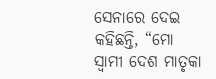ସେନାରେ ଦେଇ କହିଛନ୍ତି, “ମୋ ସ୍ଵାମୀ ଦେଶ ମାତୃକା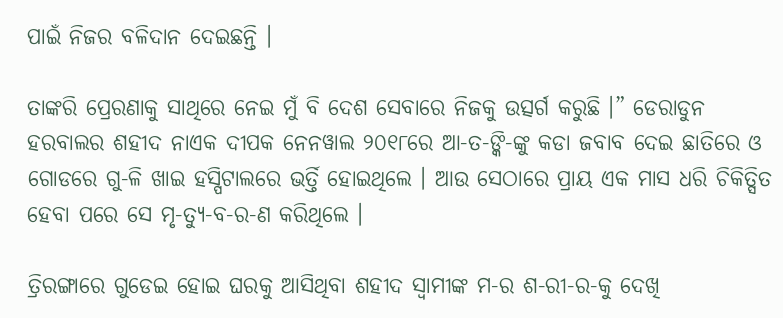ପାଇଁ ନିଜର ବଳିଦାନ ଦେଇଛନ୍ତି ।

ତାଙ୍କରି ପ୍ରେରଣାକୁ ସାଥିରେ ନେଇ ମୁଁ ବି ଦେଶ ସେବାରେ ନିଜକୁ ଉତ୍ସର୍ଗ କରୁଛି ।” ଡେରାଡୁନ ହରବାଲର ଶହୀଦ ନାଏକ ଦୀପକ ନେନୱାଲ ୨୦୧୮ରେ ଆ-ତ-ଙ୍କି-ଙ୍କୁ କଡା ଜବାବ ଦେଇ ଛାତିରେ ଓ ଗୋଡରେ ଗୁ-ଳି ଖାଇ ହସ୍ପିଟାଲରେ ଭର୍ତ୍ତି ହୋଇଥିଲେ । ଆଉ ସେଠାରେ ପ୍ରାୟ ଏକ ମାସ ଧରି ଚିକିତ୍ସିତ ହେବା ପରେ ସେ ମୃ-ତ୍ୟୁ-ବ-ର-ଣ କରିଥିଲେ ।

ତ୍ରିରଙ୍ଗାରେ ଗୁଡେଇ ହୋଇ ଘରକୁ ଆସିଥିବା ଶହୀଦ ସ୍ବାମୀଙ୍କ ମ-ର ଶ-ରୀ-ର-କୁ ଦେଖି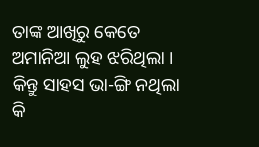ତାଙ୍କ ଆଖିରୁ କେତେ ଅମାନିଆ ଲୁହ ଝରିଥିଲା । କିନ୍ତୁ ସାହସ ଭା-ଙ୍ଗି ନଥିଲା କି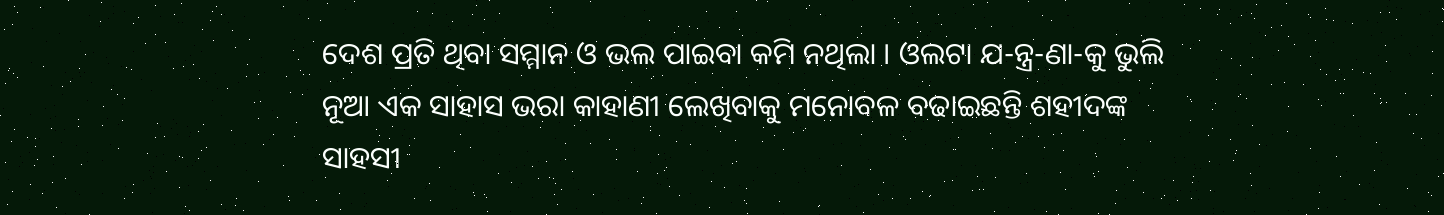ଦେଶ ପ୍ରତି ଥିବା ସମ୍ମାନ ଓ ଭଲ ପାଇବା କମି ନଥିଲା । ଓଲଟା ଯ-ନ୍ତ୍ର-ଣା-କୁ ଭୁଲି ନୂଆ ଏକ ସାହାସ ଭରା କାହାଣୀ ଲେଖିବାକୁ ମନୋବଳ ବଢାଇଛନ୍ତି ଶହୀଦଙ୍କ ସାହସୀ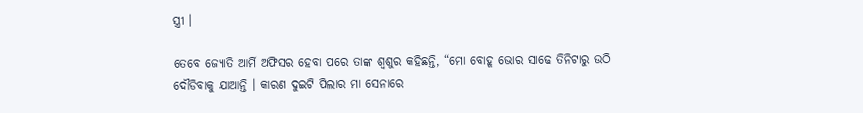ସ୍ତ୍ରୀ ।

ତେବେ ଜ୍ଯୋତି ଆର୍ମି ଅଫିସର ହେବା ପରେ ତାଙ୍କ ଶ୍ଵଶୁର କହିଛନ୍ତି, “ମୋ ବୋହୂ ଭୋର ସାଢେ ତିନିଟାରୁ ଉଠି ଦୌଡିବାକୁ ଯାଆନ୍ତି । କାରଣ ଦୁଇଟି ପିଲାର ମା ସେନାରେ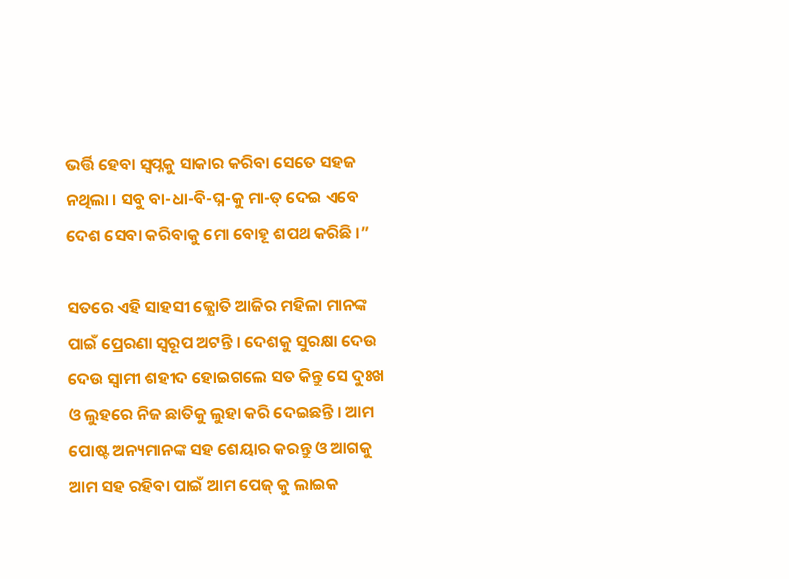ଭର୍ତ୍ତି ହେବା ସ୍ଵପ୍ନକୁ ସାକାର କରିବା ସେତେ ସହଜ ନଥିଲା । ସବୁ ବା-ଧା-ବି-ଘ୍ନ-କୁ ମା-ତ୍ ଦେଇ ଏବେ ଦେଶ ସେବା କରିବାକୁ ମୋ ବୋହୂ ଶପଥ କରିଛି ।”

ସତରେ ଏହି ସାହସୀ ଜ୍ଯୋତି ଆଜିର ମହିଳା ମାନଙ୍କ ପାଇଁ ପ୍ରେରଣା ସ୍ୱରୂପ ଅଟନ୍ତି । ଦେଶକୁ ସୁରକ୍ଷା ଦେଉ ଦେଉ ସ୍ଵାମୀ ଶହୀଦ ହୋଇଗଲେ ସତ କିନ୍ତୁ ସେ ଦୁଃଖ ଓ ଲୁହରେ ନିଜ ଛାତିକୁ ଲୁହା କରି ଦେଇଛନ୍ତି । ଆମ ପୋଷ୍ଟ ଅନ୍ୟମାନଙ୍କ ସହ ଶେୟାର କରନ୍ତୁ ଓ ଆଗକୁ ଆମ ସହ ରହିବା ପାଇଁ ଆମ ପେଜ୍ କୁ ଲାଇକ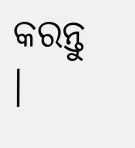କରନ୍ତୁ ।